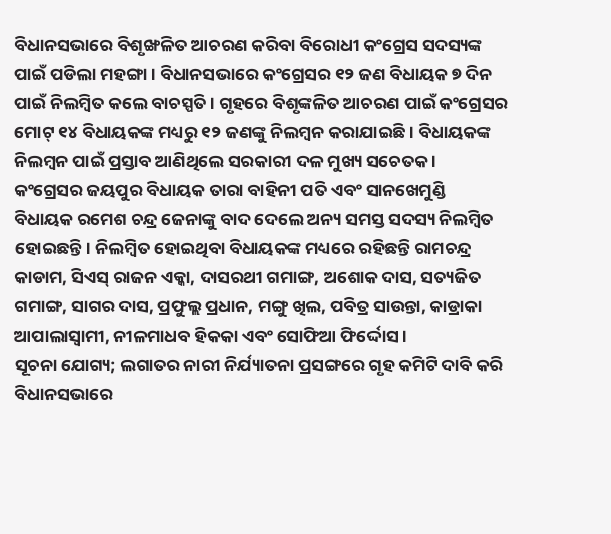ବିଧାନସଭାରେ ବିଶୃଙ୍ଖଳିତ ଆଚରଣ କରିବା ବିରୋଧୀ କଂଗ୍ରେସ ସଦସ୍ୟଙ୍କ ପାଇଁ ପଡିଲା ମହଙ୍ଗା । ବିଧାନସଭାରେ କଂଗ୍ରେସର ୧୨ ଜଣ ବିଧାୟକ ୭ ଦିନ ପାଇଁ ନିଲମ୍ବିତ କଲେ ବାଚସ୍ପତି । ଗୃହରେ ବିଶୃଙ୍କଳିତ ଆଚରଣ ପାଇଁ କଂଗ୍ରେସର ମୋଟ୍ ୧୪ ବିଧାୟକଙ୍କ ମଧ୍ୟରୁ ୧୨ ଜଣଙ୍କୁ ନିଲମ୍ବନ କରାଯାଇଛି। ବିଧାୟକଙ୍କ ନିଲମ୍ବନ ପାଇଁ ପ୍ରସ୍ତାବ ଆଣିଥିଲେ ସରକାରୀ ଦଳ ମୁଖ୍ୟ ସଚେତକ ।
କଂଗ୍ରେସର ଜୟପୁର ବିଧାୟକ ତାରା ବାହିନୀ ପତି ଏବଂ ସାନଖେମୁଣ୍ଡି ବିଧାୟକ ରମେଶ ଚନ୍ଦ୍ର ଜେନାଙ୍କୁ ବାଦ ଦେଲେ ଅନ୍ୟ ସମସ୍ତ ସଦସ୍ୟ ନିଲମ୍ବିତ ହୋଇଛନ୍ତି। ନିଲମ୍ବିତ ହୋଇଥିବା ବିଧାୟକଙ୍କ ମଧ୍ୟରେ ରହିଛନ୍ତି ରାମଚନ୍ଦ୍ର କାଡାମ, ସିଏସ୍ ରାଜନ ଏକ୍କା, ଦାସରଥୀ ଗମାଙ୍ଗ, ଅଶୋକ ଦାସ, ସତ୍ୟଜିତ ଗମାଙ୍ଗ, ସାଗର ଦାସ, ପ୍ରଫୁଲ୍ଲ ପ୍ରଧାନ, ମଙ୍ଗୁ ଖିଲ, ପବିତ୍ର ସାଉନ୍ତା, କାଡ୍ରାକା ଆପାଲାସ୍ବାମୀ, ନୀଳମାଧବ ହିକକା ଏବଂ ସୋଫିଆ ଫିର୍ଦ୍ଦୋସ ।
ସୂଚନା ଯୋଗ୍ୟ; ଲଗାତର ନାରୀ ନିର୍ଯ୍ୟାତନା ପ୍ରସଙ୍ଗରେ ଗୃହ କମିଟି ଦାବି କରି ବିଧାନସଭାରେ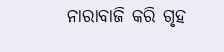ନାରାବାଜି କରି ଗୃହ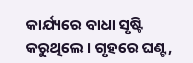କାର୍ଯ୍ୟରେ ବାଧା ସୃଷ୍ଟି କରୁଥିଲେ । ଗୃହରେ ଘଣ୍ଟ,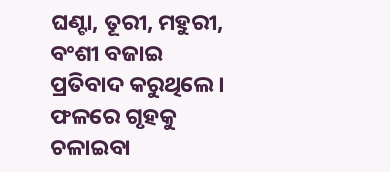ଘଣ୍ଟା, ତୂରୀ, ମହୁରୀ, ବଂଶୀ ବଜାଇ ପ୍ରତିବାଦ କରୁଥିଲେ । ଫଳରେ ଗୃହକୁ ଚଳାଇବା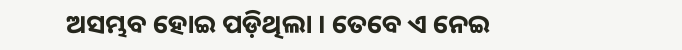ଅସମ୍ଭବ ହୋଇ ପଡ଼ିଥିଲା । ତେବେ ଏ ନେଇ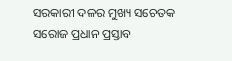ସରକାରୀ ଦଳର ମୁଖ୍ୟ ସଚେତକ ସରୋଜ ପ୍ରଧାନ ପ୍ରସ୍ତାବ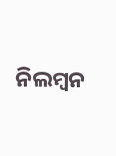ନିଲମ୍ବନ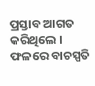ପ୍ରସ୍ତାବ ଆଗତ କରିଥିଲେ । ଫଳରେ ବାଚସ୍ପତି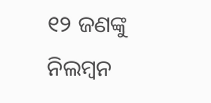୧୨ ଜଣଙ୍କୁ ନିଲମ୍ବନ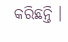କରିଛନ୍ତି ।